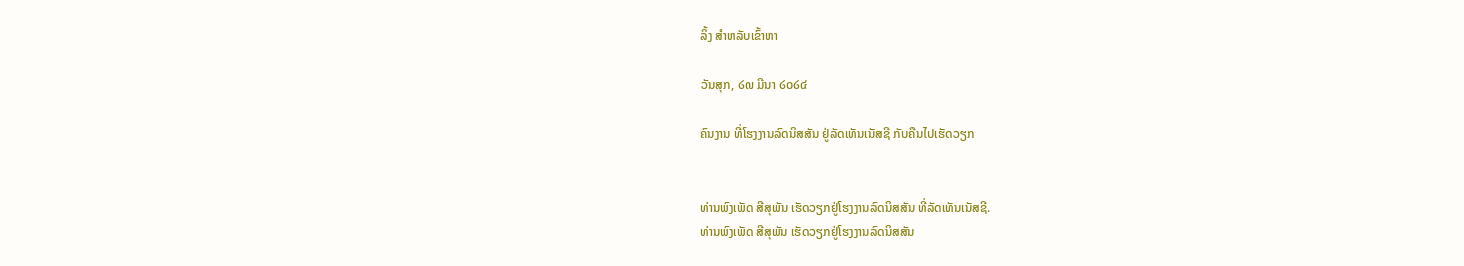ລິ້ງ ສຳຫລັບເຂົ້າຫາ

ວັນສຸກ, ໒໙ ມີນາ ໒໐໒໔

ຄົນງານ ທີ່ໂຮງງານລົດນິສສັນ ຢູ່ລັດເທັນເນັສຊີ ກັບຄືນໄປເຮັດວຽກ


ທ່ານພົງເພັດ ສີສຸພັນ ເຮັດວຽກຢູ່ໂຮງງານລົດນິສສັນ ທີ່ລັດເທັນເນັສຊີ.
ທ່ານພົງເພັດ ສີສຸພັນ ເຮັດວຽກຢູ່ໂຮງງານລົດນິສສັນ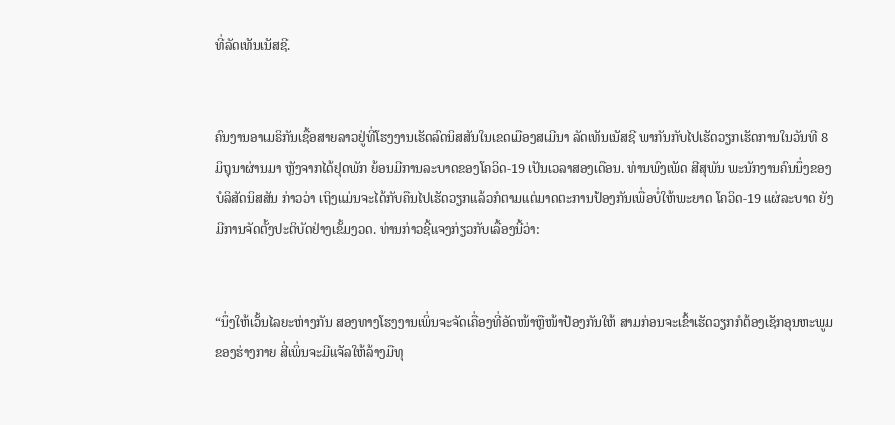ທີ່ລັດເທັນເນັສຊີ.


ຄົນງານອາເມຣິກັນເຊື້ອສາຍລາວຢູ່ທີ່ໂຮງງານເຮັດລົດນິສສັນໃນເຂດເມືອງສເມີນາ ລັດເທັນເນັສຊີ ພາກັນກັບໄປເຮັດວຽກເຮັດການໃນວັນທີ 8 ມິຖຸນາຜ່ານມາ ຫຼັງຈາກໄດ້ຢຸດພັກ ຍ້ອນມີການລະບາດຂອງໂຄວິດ-19 ເປັນເວລາສອງເດືອນ. ທ່ານພົງເພັດ ສີສຸພັນ ພະນັກງານຄົນນຶ່ງຂອງບໍລິສັດນິສສັນ ກ່າວວ່າ ເຖິງແມ່ນຈະໄດ້ກັບຄືນໄປເຮັດວຽກແລ້ວກໍຕາມແຕ່ມາດຕະການປ້ອງກັນເພື່ອບໍ່ໃຫ້ພະຍາດ ໂຄວິດ-19 ແຜ່ລະບາດ ຍັງມີການຈັດຕັ້ງປະຕິບັດຢ່າງເຂັ້ມງວດ. ທ່ານກ່າວຊີ້ແຈງກ່ຽວກັບເລື້ອງນີ້ວ່າ:


“ນຶ່ງໃຫ້ເວັ້ນໄລຍະຫ່າງກັນ ສອງທາງໂຮງງານເພິ່ນຈະຈັດເຄື່ອງທີ່ອັດໜ້າຫຼືໜ້າປ້ອງກັນໃຫ້ ສາມກ່ອນຈະເຂົ້າເຮັດວຽກກໍຕ້ອງເຊັກອຸນຫະພູມຂອງຮ່າງກາຍ ສີ່ເພິ່ນຈະມີແຈັລໃຫ້ລ້າງມືທຸ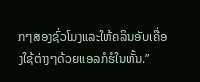ກໆສອງຊົ່ວໂມງແລະໃຫ້ຄລິນອັບເຄື່ອງໃຊ້ຕ່າງໆດ້ວຍແອລກໍຮໍໃນຫັ້ນ.”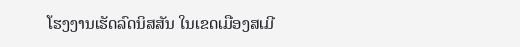ໂຮງງານເຮັດລົດນິສສັນ ໃນເຂດເມືອງສເມີ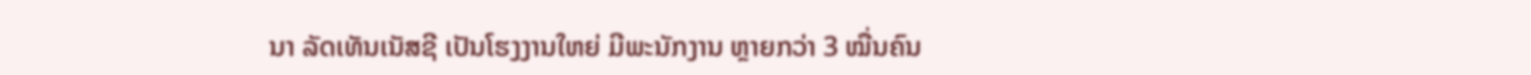ນາ ລັດເທັນເນັສຊີ ເປັນໂຮງງານໃຫຍ່ ມີພະນັກງານ ຫຼາຍກວ່າ 3 ໝື່ນຄົນ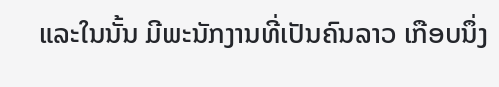ແລະໃນນັ້ນ ມີພະນັກງານທີ່ເປັນຄົນລາວ ເກືອບນຶ່ງ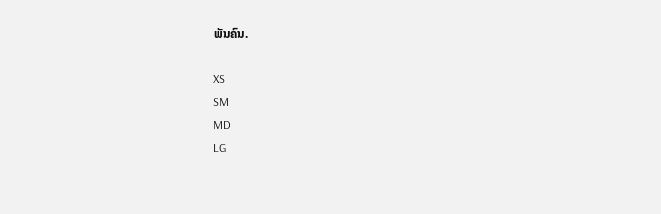ພັນຄົນ.

XS
SM
MD
LG